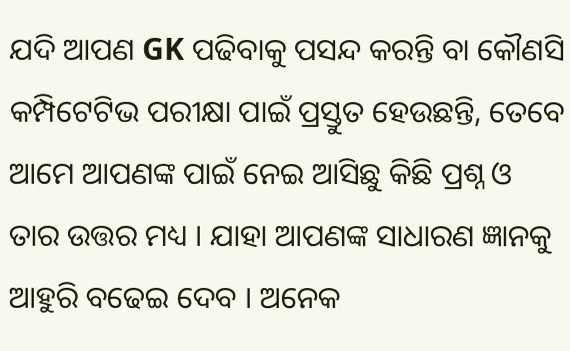ଯଦି ଆପଣ GK ପଢିବାକୁ ପସନ୍ଦ କରନ୍ତି ବା କୌଣସି କମ୍ପିଟେଟିଭ ପରୀକ୍ଷା ପାଇଁ ପ୍ରସ୍ତୁତ ହେଉଛନ୍ତି, ତେବେ ଆମେ ଆପଣଙ୍କ ପାଇଁ ନେଇ ଆସିଛୁ କିଛି ପ୍ରଶ୍ନ ଓ ତାର ଉତ୍ତର ମଧ୍ୟ । ଯାହା ଆପଣଙ୍କ ସାଧାରଣ ଜ୍ଞାନକୁ ଆହୁରି ବଢେଇ ଦେବ । ଅନେକ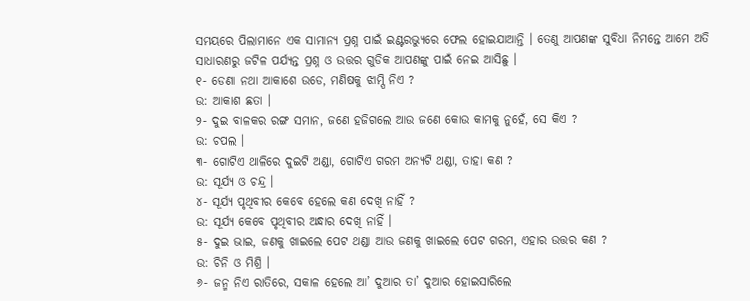ସମୟରେ ପିଲାମାନେ ଏକ ସାମାନ୍ଯ ପ୍ରଶ୍ନ ପାଇଁ ଇଣ୍ଟରଭ୍ୟୁରେ ଫେଲ ହୋଇଯାଆନ୍ତି । ତେଣୁ ଆପଣଙ୍କ ସୁବିଧା ନିମନ୍ତେ ଆମେ ଅତି ସାଧାରଣରୁ ଜଟିଳ ପର୍ଯ୍ୟନ୍ତ ପ୍ରଶ୍ନ ଓ ଉତ୍ତର ଗୁଡିକ ଆପଣଙ୍କୁ ପାଇଁ ନେଇ ଆସିଛୁ ।
୧- ଡେଣା ନଥା ଆକାଶେ ଉଡେ, ମଣିଷକୁ ଝାମ୍ପି ନିଏ ?
ଉ: ଆକାଶ ଛତା ।
୨- ଦୁଇ ବାଳକର ରଙ୍ଗ ସମାନ, ଜଣେ ହଜିଗଲେ ଆଉ ଜଣେ କୋଉ କାମକୁ ନୁହେଁ, ସେ କିଏ ?
ଉ: ଚପଲ ।
୩- ଗୋଟିଏ ଥାଳିରେ ଦୁଇଟି ଅଣ୍ଡା, ଗୋଟିଏ ଗରମ ଅନ୍ଯଟି ଥଣ୍ଡା, ତାହା କଣ ?
ଉ: ସୂର୍ଯ୍ୟ ଓ ଚନ୍ଦ୍ର ।
୪- ସୂର୍ଯ୍ୟ ପୃଥିବୀର କେବେ ହେଲେ କଣ ଦେଖି ନାହିଁ ?
ଉ: ସୂର୍ଯ୍ୟ କେବେ ପୃଥିବୀର ଅନ୍ଧାର ଦେଖି ନାହିଁ ।
୫- ଦୁଇ ଭାଇ, ଜଣକୁ ଖାଇଲେ ପେଟ ଥଣ୍ଡା ଆଉ ଜଣକୁ ଖାଇଲେ ପେଟ ଗରମ, ଏହାର ଉତ୍ତର କଣ ?
ଉ: ଚିନି ଓ ମିଶ୍ରି ।
୬- ଜନ୍ମ ନିଏ ରାତିରେ, ସକାଳ ହେଲେ ଆ’ ଦୁଆର ତା’ ଦୁଆର ହୋଇସାରିଲେ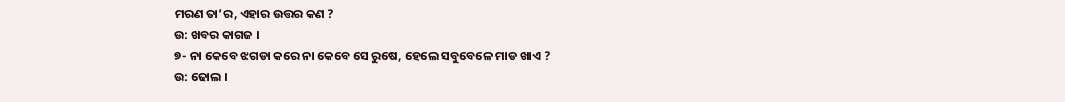ମରଣ ତା’ର, ଏହାର ଉତ୍ତର କଣ ?
ଉ: ଖବର କାଗଜ ।
୭- ନା କେବେ ଝଗଡା କରେ ନା କେବେ ସେ ରୁଷେ, ହେଲେ ସବୁବେଳେ ମାଡ ଖାଏ ?
ଉ: ଢୋଲ ।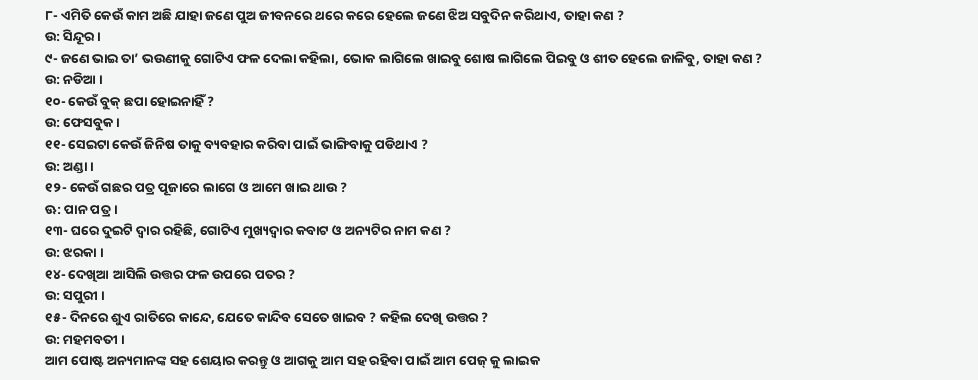୮- ଏମିତି କେଉଁ କାମ ଅଛି ଯାହା ଜଣେ ପୁଅ ଜୀବନରେ ଥରେ କରେ ହେଲେ ଜଣେ ଝିଅ ସବୁଦିନ କରିଥାଏ, ତାହା କଣ ?
ଉ: ସିନ୍ଦୂର ।
୯- ଜଣେ ଭାଇ ତା’ ଭଉଣୀକୁ ଗୋଟିଏ ଫଳ ଦେଲା କହିଲା, ଭୋକ ଲାଗିଲେ ଖାଇବୁ ଶୋଷ ଲାଗିଲେ ପିଇବୁ ଓ ଶୀତ ହେଲେ ଜାଳିବୁ, ତାହା କଣ ?
ଉ: ନଡିଆ ।
୧୦- କେଉଁ ବୁକ୍ ଛପା ହୋଇନାହିଁ ?
ଉ: ଫେସବୁକ ।
୧୧- ସେଇଟା କେଉଁ ଜିନିଷ ତାକୁ ବ୍ୟବହାର କରିବା ପାଇଁ ଭାଙ୍ଗିବାକୁ ପଡିଥାଏ ?
ଉ: ଅଣ୍ଡା ।
୧୨- କେଉଁ ଗଛର ପତ୍ର ପୂଜାରେ ଲାଗେ ଓ ଆମେ ଖାଇ ଥାଉ ?
ଊ: ପାନ ପତ୍ର ।
୧୩- ଘରେ ଦୁଇଟି ଦ୍ଵାର ରହିଛି, ଗୋଟିଏ ମୁଖ୍ୟଦ୍ଵାର କବାଟ ଓ ଅନ୍ୟଟିର ନାମ କଣ ?
ଉ: ଝରକା ।
୧୪- ଦେଖିଆ ଆସିଲି ଉତ୍ତର ଫଳ ଉପରେ ପତର ?
ଉ: ସପୁରୀ ।
୧୫- ଦିନରେ ଶୁଏ ରାତିରେ କାନ୍ଦେ, ଯେତେ କାନ୍ଦିବ ସେତେ ଖାଇବ ? କହିଲ ଦେଖି ଉତ୍ତର ?
ଉ: ମହମବତୀ ।
ଆମ ପୋଷ୍ଟ ଅନ୍ୟମାନଙ୍କ ସହ ଶେୟାର କରନ୍ତୁ ଓ ଆଗକୁ ଆମ ସହ ରହିବା ପାଇଁ ଆମ ପେଜ୍ କୁ ଲାଇକ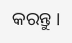କରନ୍ତୁ ।